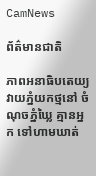CamNews

ព័ត៌មានជាតិ

ភាពអនាធិបតេយ្យ វាយភ្នំយកថ្មនៅ ចំណុចភ្នំឃ្លៃ គ្មានអ្នក ទៅហាមឃាត់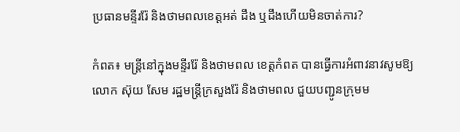ប្រធានមន្ទីររ៉ែ និងថាមពលខេត្ដអត់ ដឹង ឬដឹងហើយមិនចាត់ការ?

កំពត៖ មន្ដ្រីនៅក្នុងមន្ទីររ៉ែ និងថាមពល ខេត្ដកំពត បានធ្វើការអំពាវនាវសូមឱ្យលោក ស៊ុយ សែម រដ្ឋមន្ដ្រីក្រសួងរ៉ែ និងថាមពល ជួយបញ្ជូនក្រុមម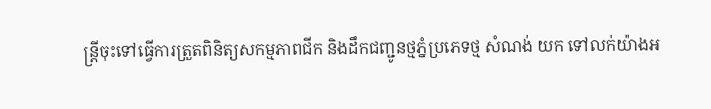ន្ដ្រីចុះទៅធ្វើការត្រួតពិនិត្យសកម្មភាពជីក និងដឹកជញ្ជូនថ្មភ្នំប្រភេទថ្ម សំណង់ យក ទៅលក់យ៉ាងអ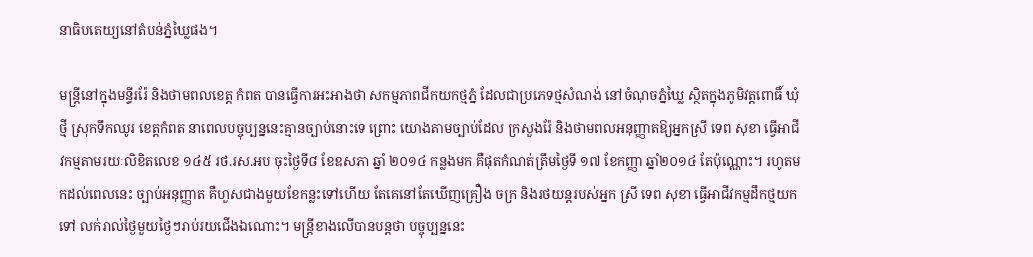នាធិបតេយ្យនៅតំបន់ភ្នំឃ្លៃផង។

មន្ដ្រីនៅក្នុងមន្ទីររ៉ែ និងថាមពលខេត្ដ កំពត បានធ្វើការអះអាងថា សកម្មភាពជីកយកថ្មភ្នំ ដែលជាប្រភេទថ្មសំណង់ នៅចំណុចភ្នំឃ្លៃ ស្ថិតក្នុងភូមិវត្ដពោធិ៍ ឃុំថ្មី ស្រុកទឹកឈូរ ខេត្ដកំពត នាពេលបច្ចុប្បន្ននេះគ្មានច្បាប់នោះទេ ព្រោះ យោងតាមច្បាប់ដែល ក្រសួងរ៉ែ និងថាមពលអនុញ្ញាតឱ្យអ្នកស្រី ទេព សុខា ធ្វើអាជីវកម្មតាមរយៈលិខិតលេខ ១៤៥ រថ.រស.អប ចុះថ្ងៃទី៨ ខែឧសភា ឆ្នាំ ២០១៤ កន្លងមក គឺផុតកំណត់ត្រឹមថ្ងៃទី ១៧ ខែកញ្ញា ឆ្នាំ២០១៤ តែប៉ុណ្ណោះ។ រហូតមកដល់ពេលនេះ ច្បាប់អនុញ្ញាត គឺហួសជាងមួយខែកន្លះទៅហើយ តែគេនៅតែឃើញគ្រឿង ចក្រ និងរថយន្ដរបស់អ្នក ស្រី ទេព សុខា ធ្វើអាជីវកម្មដឹកថ្មយកទៅ លក់រាល់ថ្ងៃមួយថ្ងៃៗរាប់រយជើងឯណោះ។ មន្ដ្រីខាងលើបានបន្ដថា បច្ចុប្បន្ននេះ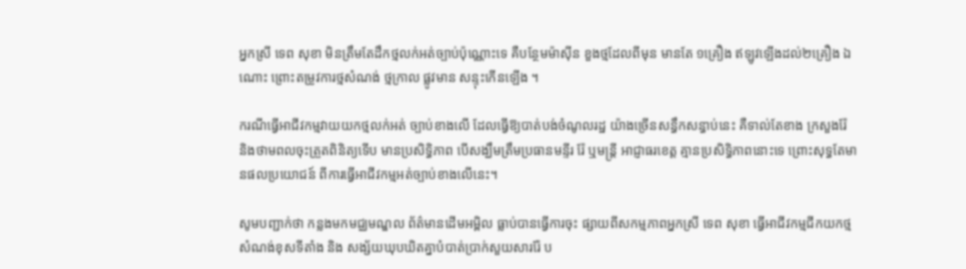អ្នកស្រី ទេព សុខា មិនត្រឹមតែដឹកថ្មលក់អត់ច្បាប់ប៉ុណ្ណោះទេ គឺបន្ថែមម៉ាស៊ីន ខួងថ្មដែលពីមុន មានតែ ១គ្រឿង ឥឡូវឡើងដល់២គ្រឿង ឯណោះ ព្រោះតម្រូវការថ្មសំណង់ ថ្មក្រាល ផ្លូវមាន សន្ទុះកើនឡើង ។

ករណីធ្វើអាជីវកម្មវាយយកថ្មលក់អត់ ច្បាប់ខាងលើ ដែលធ្វើឱ្យបាត់បង់ចំណូលរដ្ឋ យ៉ាងច្រើនសន្ធឹកសន្ធាប់នេះ គឺទាល់តែខាង ក្រសួងរ៉ែ និងថាមពលចុះត្រួតពិនិត្យទើប មានប្រសិទ្ធិភាព បើសង្ឃឹមត្រឹមប្រធានមន្ទីរ រ៉ែ ឬមន្ដ្រី អាជ្ញាធរខេត្ដ គ្មានប្រសិទ្ធិភាពនោះទេ ព្រោះសុទ្ធតែមានផលប្រយោជន៍ ពីការធ្វើអាជីវកម្មអត់ច្បាប់ខាងលើនេះ។

សូមបញ្ជាក់ថា កន្លងមកមជ្ឈមណ្ឌល ព័ត៌មានដើមអម្ពិល ធ្លាប់បានធ្វើការចុះ ផ្សាយពីសកម្មភាពអ្នកស្រី ទេព សុខា ធ្វើអាជីវកម្មជីកយកថ្មសំណង់ខុសទីតាំង និង សង្ស័យឃុបឃិតគ្នាបំបាត់ប្រាក់សួយសាររ៉ែ ប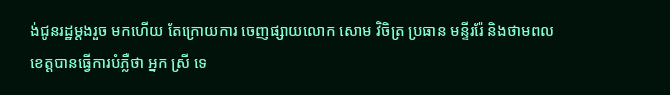ង់ជូនរដ្ឋម្ដងរួច មកហើយ តែក្រោយការ ចេញផ្សាយលោក សោម វិចិត្រ ប្រធាន មន្ទីររ៉ែ និងថាមពលខេត្ដបានធ្វើការបំភ្លឺថា អ្នក ស្រី ទេ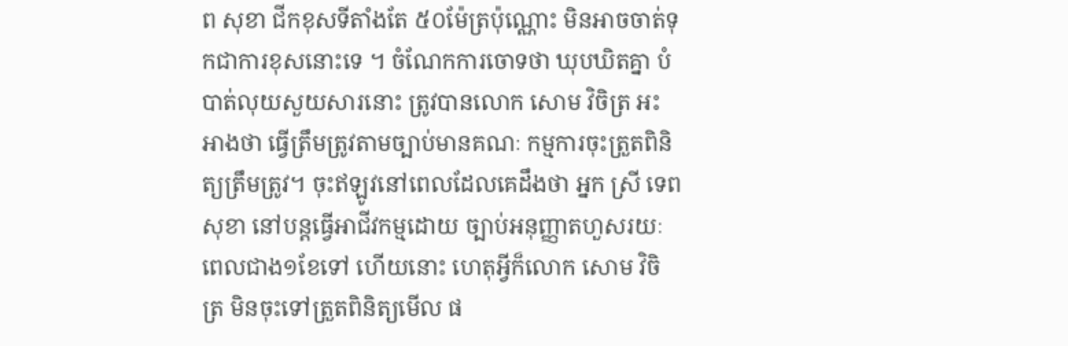ព សុខា ជីកខុសទីតាំងតែ ៥០ម៉ែត្រប៉ុណ្ណោះ មិនអាចចាត់ទុកជាការខុសនោះទេ ។ ចំណែកការចោទថា ឃុបឃិតគ្នា បំបាត់លុយសួយសារនោះ ត្រូវបានលោក សោម វិចិត្រ អះអាងថា ធ្វើត្រឹមត្រូវតាមច្បាប់មានគណៈ កម្មការចុះត្រួតពិនិត្យត្រឹមត្រូវ។ ចុះឥឡូវនៅពេលដែលគេដឹងថា អ្នក ស្រី ទេព សុខា នៅបន្ដធ្វើអាជីវកម្មដោយ ច្បាប់អនុញ្ញាតហួសរយៈពេលជាង១ខែទៅ ហើយនោះ ហេតុអ្វីក៏លោក សោម វិចិត្រ មិនចុះទៅត្រួតពិនិត្យមើល ផ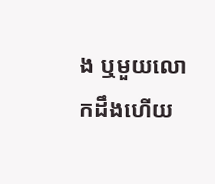ង ឬមួយលោកដឹងហើយ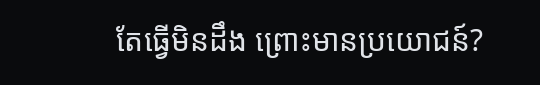តែធ្វើមិនដឹង ព្រោះមានប្រយោជន៍?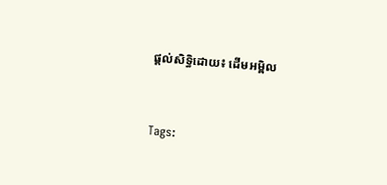ផ្ដល់សិទ្ធិដោយ៖ ដើមអម្ពិល


Tags: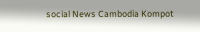social News Cambodia Kompot